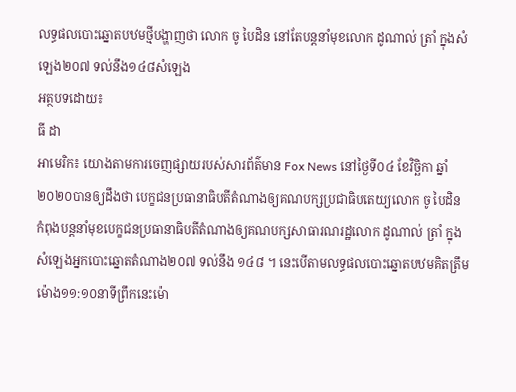លទ្ធផលបោះឆ្នោតបឋមថ្មីបង្ហាញថា លោក ចូ បៃដិន នៅតែបន្តនាំមុខលោក ដូណាល់ ត្រាំ ក្នុងសំឡេង២០៧ ទល់នឹង១៤៨សំឡេង
អត្ថបទដោយ៖
ធី ដា
អាមេរិក៖ យោងតាមការចេញផ្សាយរបស់សារព័ត៌មាន Fox News នៅថ្ងៃទី០៤ ខែវិច្ឆិកា ឆ្នាំ២០២០បានឲ្យដឹងថា បេក្ខជនប្រធានាធិបតីតំណាងឲ្យគណបក្សប្រជាធិបតេយ្យលោក ចូ បៃដិន កំពុងបន្តនាំមុខបេក្ខជនប្រធានាធិបតីតំណាងឲ្យគណបក្សសាធារណរដ្ឋលោក ដូណាល់ ត្រាំ ក្នុងសំឡេងអ្នកបោះឆ្នោតតំណាង២០៧ ទល់នឹង ១៤៨ ។ នេះបើតាមលទ្ធផលបោះឆ្នោតបឋមគិតត្រឹមម៉ោង១១:១០នាទីព្រឹកនេះម៉ោ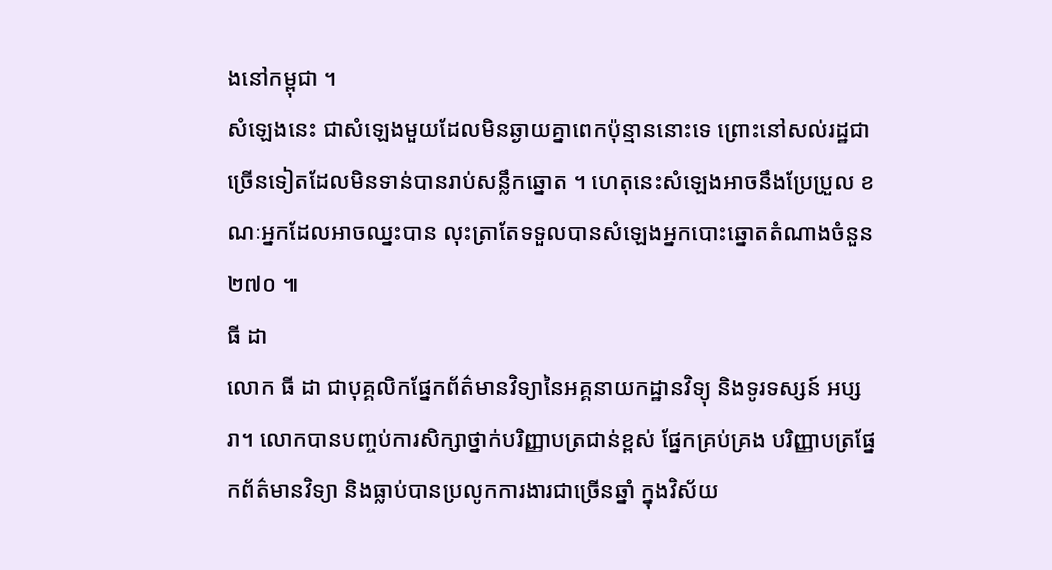ងនៅកម្ពុជា ។
សំឡេងនេះ ជាសំឡេងមួយដែលមិនឆ្ងាយគ្នាពេកប៉ុន្មាននោះទេ ព្រោះនៅសល់រដ្ឋជាច្រើនទៀតដែលមិនទាន់បានរាប់សន្លឹកឆ្នោត ។ ហេតុនេះសំឡេងអាចនឹងប្រែប្រួល ខណៈអ្នកដែលអាចឈ្នះបាន លុះត្រាតែទទួលបានសំឡេងអ្នកបោះឆ្នោតតំណាងចំនួន ២៧០ ៕
ធី ដា
លោក ធី ដា ជាបុគ្គលិកផ្នែកព័ត៌មានវិទ្យានៃអគ្គនាយកដ្ឋានវិទ្យុ និងទូរទស្សន៍ អប្សរា។ លោកបានបញ្ចប់ការសិក្សាថ្នាក់បរិញ្ញាបត្រជាន់ខ្ពស់ ផ្នែកគ្រប់គ្រង បរិញ្ញាបត្រផ្នែកព័ត៌មានវិទ្យា និងធ្លាប់បានប្រលូកការងារជាច្រើនឆ្នាំ ក្នុងវិស័យ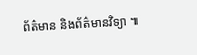ព័ត៌មាន និងព័ត៌មានវិទ្យា ៕